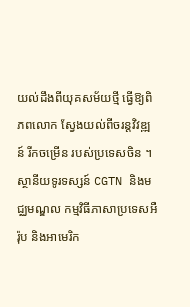យល់ដឹងពីយុគសម័យថ្មី ធ្វើឱ្យពិភពលោក ស្វែងយល់ពីចរន្តវិវឌ្ឍន៍ រីកចម្រើន របស់ប្រទេសចិន ។ ស្ថានីយទូរទស្សន៍ CGTN និងមជ្ឈមណ្ឌល កម្មវិធីភាសាប្រទេសអឺរ៉ុប និងអាមេរិក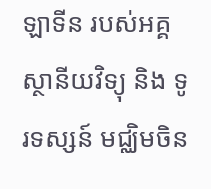ឡាទីន របស់អគ្គស្ថានីយវិទ្យុ និង ទូរទស្សន៍ មជ្ឈិមចិន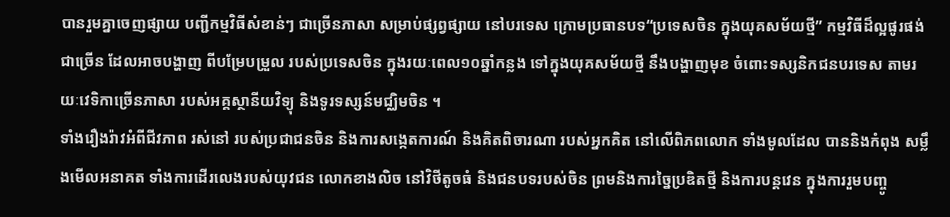បានរួមគ្នាចេញផ្សាយ បញ្ជីកម្មវិធីសំខាន់ៗ ជាច្រើនភាសា សម្រាប់ផ្សព្វផ្សាយ នៅបរទេស ក្រោមប្រធានបទ“ប្រទេសចិន ក្នុងយុគសម័យថ្មី” កម្មវិធីដ៏ល្អផូរផង់ ជាច្រើន ដែលអាចបង្ហាញ ពីបម្រែបម្រួល របស់ប្រទេសចិន ក្នុងរយៈពេល១០ឆ្នាំកន្លង ទៅក្នុងយុគសម័យថ្មី នឹងបង្ហាញមុខ ចំពោះទស្សនិកជនបរទេស តាមរយៈវេទិកាច្រើនភាសា របស់អគ្គស្ថានីយវិទ្យុ និងទូរទស្សន៍មជ្ឈិមចិន ។
ទាំងរឿងរ៉ាវអំពីជីវភាព រស់នៅ របស់ប្រជាជនចិន និងការសង្កេតការណ៍ និងគិតពិចារណា របស់អ្នកគិត នៅលើពិភពលោក ទាំងមូលដែល បាននិងកំពុង សម្លឹងមើលអនាគត ទាំងការដើរលេងរបស់យុវជន លោកខាងលិច នៅវិថីតូចធំ និងជនបទរបស់ចិន ព្រមនិងការច្នៃប្រឌិតថ្មី និងការបន្តវេន ក្នុងការរួមបញ្ចូ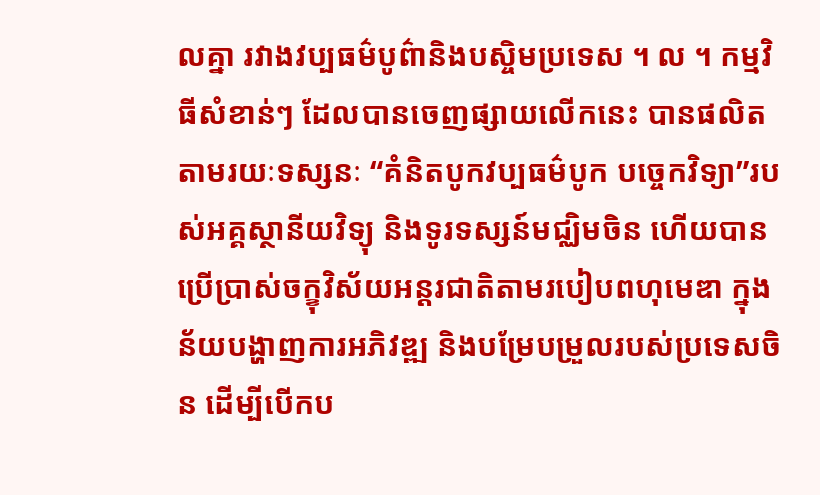លគ្នា រវាងវប្បធម៌បូព៌ានិងបស្ចិមប្រទេស ។ ល ។ កម្មវិធីសំខាន់ៗ ដែលបានចេញផ្សាយលើកនេះ បានផលិតតាមរយៈទស្សនៈ “គំនិតបូកវប្បធម៌បូក បច្ចេកវិទ្យា”របស់អគ្គស្ថានីយវិទ្យុ និងទូរទស្សន៍មជ្ឈិមចិន ហើយបានប្រើប្រាស់ចក្ខុវិស័យអន្តរជាតិតាមរបៀបពហុមេឌា ក្នុងន័យបង្ហាញការអភិវឌ្ឍ និងបម្រែបម្រួលរបស់ប្រទេសចិន ដើម្បីបើកប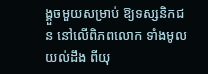ង្គួចមួយសម្រាប់ ឱ្យទស្សនិកជន នៅលើពិភពលោក ទាំងមូលយល់ដឹង ពីយុ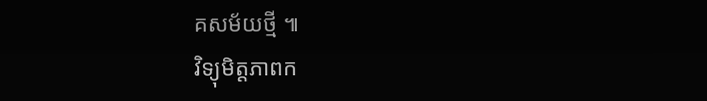គសម័យថ្មី ៕
វិទ្យុមិត្តភាពក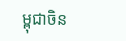ម្ពុជាចិន